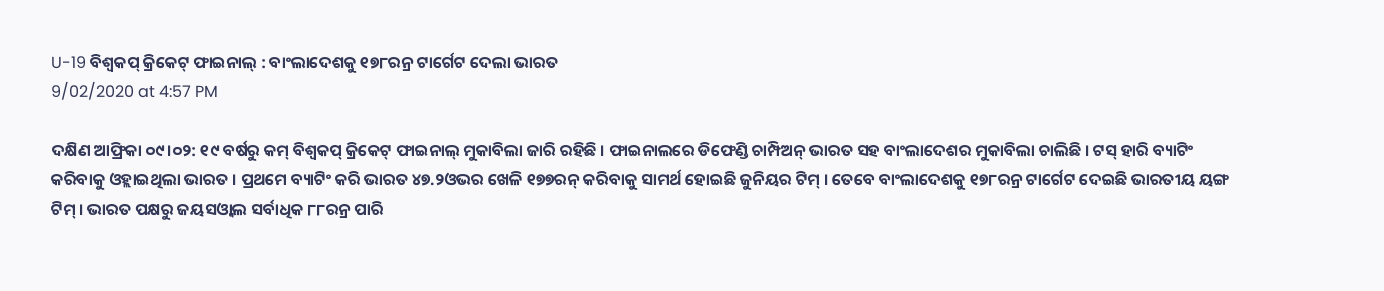U-19 ବିଶ୍ବକପ୍ କ୍ରିକେଟ୍ ଫାଇନାଲ୍ : ବାଂଲାଦେଶକୁ ୧୭୮ରନ୍ର ଟାର୍ଗେଟ ଦେଲା ଭାରତ
9/02/2020 at 4:57 PM

ଦକ୍ଷିଣ ଆଫ୍ରିକା ୦୯।୦୨: ୧୯ ବର୍ଷରୁ କମ୍ ବିଶ୍ବକପ୍ କ୍ରିକେଟ୍ ଫାଇନାଲ୍ ମୁକାବିଲା ଜାରି ରହିଛି । ଫାଇନାଲରେ ଡିଫେଣ୍ଡି ଚାମ୍ପିଅନ୍ ଭାରତ ସହ ବାଂଲାଦେଶର ମୁକାବିଲା ଚାଲିଛି । ଟସ୍ ହାରି ବ୍ୟାଟିଂ କରିବାକୁ ଓହ୍ଲାଇଥିଲା ଭାରତ । ପ୍ରଥମେ ବ୍ୟାଟିଂ କରି ଭାରତ ୪୭.୨ଓଭର ଖେଳି ୧୭୭ରନ୍ କରିବାକୁ ସାମର୍ଥ ହୋଇଛି ଜୁନିୟର ଟିମ୍ । ତେବେ ବାଂଲାଦେଶକୁ ୧୭୮ରନ୍ର ଟାର୍ଗେଟ ଦେଇଛି ଭାରତୀୟ ୟଙ୍ଗ ଟିମ୍ । ଭାରତ ପକ୍ଷରୁ ଜୟସଓ୍ବାଲ ସର୍ବାଧିକ ୮୮ରନ୍ର ପାରି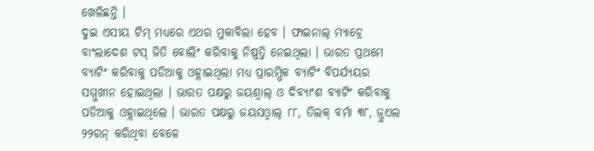ଖେଳିଛନ୍ତି ।
ଦୁଇ ଏସୀୟ ଟିମ୍ ମଧ୍ୟରେ ଏଥର ମୁକାବିଲା ହେବ । ଫାଇନାଲ୍ ମ୍ୟାଚ୍ରେ ବାଂଲାଦେଶ ଟସ୍ ଜିତି ବୋଲିଂ କରିବାକୁ ନିଷ୍ପତ୍ତି ନେଇଥିଲା । ଭାରତ ପ୍ରଥମେ ବ୍ୟାଟିଂ କରିବାକୁ ପଡିଆକୁ ଓହ୍ଲାଇଥିଲା ମଧ୍ୟ ପ୍ରାରମ୍ଭିକ ବ୍ୟାଟିଂ ବିପର୍ଯ୍ୟୟର ସମ୍ମୁଖୀନ ହୋଇଥିଲା । ଭାରତ ପକ୍ଷରୁ ଜୟଶ୍ବାଲ୍ ଓ ଦିବ୍ୟାଂଶ ବ୍ୟାଟିଂ କରିବାକୁ ପଡିଆକୁ ଓହ୍ଲାଇଥିଲେ । ଭାରତ ପକ୍ଷରୁ ଜୟସଓ୍ବାଲ୍ ୮୮, ତିଲକ୍ ବର୍ମା ୩୮, ଜ୍ରୁଏଲ ୨୨ରନ୍ କରିଥିବା ବେଳେ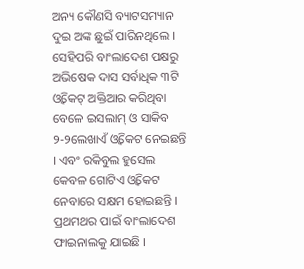ଅନ୍ୟ କୌଣସି ବ୍ୟାଟସମ୍ୟାନ ଦୁଇ ଅଙ୍କ ଛୁଇଁ ପାରିନଥିଲେ । ସେହିପରି ବାଂଲାଦେଶ ପକ୍ଷରୁ ଅଭିଷେକ ଦାସ ସର୍ବାଧିକ ୩ଟି ଓ୍ବିକେଟ୍ ଅକ୍ତିଆର କରିଥିବା ବେଳେ ଇସଲାମ୍ ଓ ସାକିବ ୨-୨ଲେଖାଏଁ ଓ୍ବିକେଟ ନେଇଛନ୍ତି । ଏବଂ ରକିବୁଲ ହୁସେଲ କେବଳ ଗୋଟିଏ ଓ୍ବିକେଟ ନେବାରେ ସକ୍ଷମ ହୋଇଛନ୍ତି ।
ପ୍ରଥମଥର ପାଇଁ ବାଂଲାଦେଶ ଫାଇନାଲକୁ ଯାଇଛି ।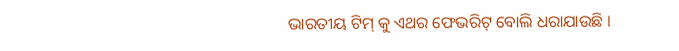ଭାରତୀୟ ଟିମ୍ କୁ ଏଥର ଫେଭରିଟ୍ ବୋଲି ଧରାଯାଉଛି ।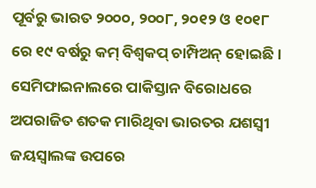ପୂର୍ବରୁ ଭାରତ ୨୦୦୦, ୨୦୦୮, ୨୦୧୨ ଓ ୧୦୧୮ ରେ ୧୯ ବର୍ଷରୁ କମ୍ ବିଶ୍ବକପ୍ ଚାମ୍ପିଅନ୍ ହୋଇଛି । ସେମିଫାଇନାଲରେ ପାକିସ୍ତାନ ବିରୋଧରେ ଅପରାଜିତ ଶତକ ମାରିଥିବା ଭାରତର ଯଶସ୍ବୀ ଜୟସ୍ବାଲଙ୍କ ଉପରେ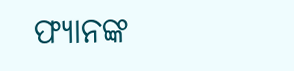ଫ୍ୟାନଙ୍କ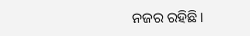ନଜର ରହିଛି ।